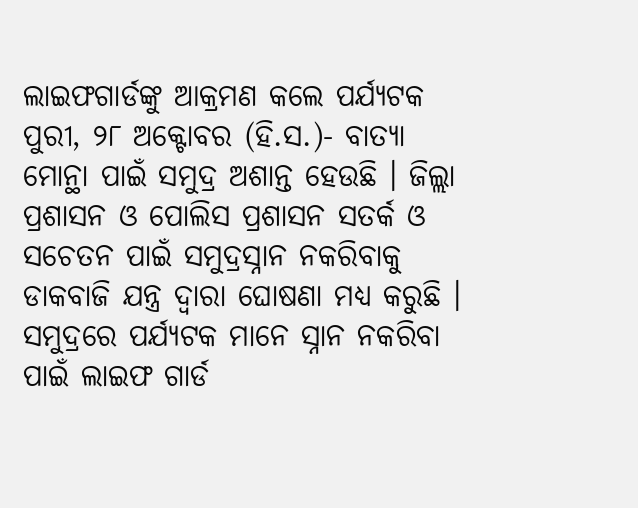ଲାଇଫଗାର୍ଡଙ୍କୁ ଆକ୍ରମଣ କଲେ ପର୍ଯ୍ୟଟକ
ପୁରୀ, ୨୮ ଅକ୍ଟୋବର (ହି.ସ.)- ବାତ୍ଯା ମୋନ୍ଥା ପାଇଁ ସମୁଦ୍ର ଅଶାନ୍ତ ହେଉଛି । ଜିଲ୍ଲା ପ୍ରଶାସନ ଓ ପୋଲିସ ପ୍ରଶାସନ ସତର୍କ ଓ ସଚେତନ ପାଇଁ ସମୁଦ୍ରସ୍ନାନ ନକରିବାକୁ ଡାକବାଜି ଯନ୍ତ୍ର ଦ୍ବାରା ଘୋଷଣା ମଧ୍ୟ କରୁଛି । ସମୁଦ୍ରରେ ପର୍ଯ୍ୟଟକ ମାନେ ସ୍ନାନ ନକରିବା ପାଇଁ ଲାଇଫ ଗାର୍ଡ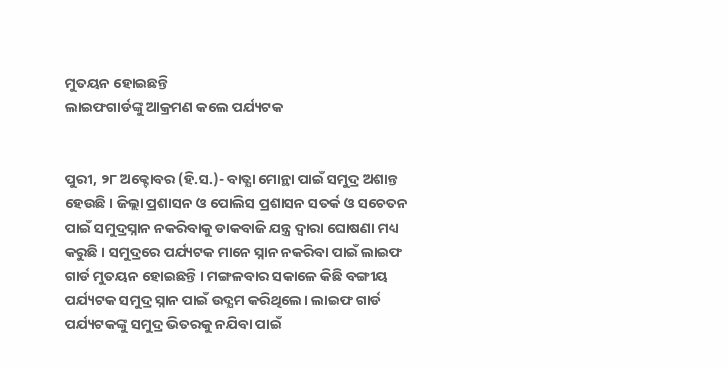ମୁତୟନ ହୋଇଛନ୍ତି
ଲାଇଫଗାର୍ଡଙ୍କୁ ଆକ୍ରମଣ କଲେ ପର୍ଯ୍ୟଟକ


ପୁରୀ, ୨୮ ଅକ୍ଟୋବର (ହି.ସ.)- ବାତ୍ଯା ମୋନ୍ଥା ପାଇଁ ସମୁଦ୍ର ଅଶାନ୍ତ ହେଉଛି । ଜିଲ୍ଲା ପ୍ରଶାସନ ଓ ପୋଲିସ ପ୍ରଶାସନ ସତର୍କ ଓ ସଚେତନ ପାଇଁ ସମୁଦ୍ରସ୍ନାନ ନକରିବାକୁ ଡାକବାଜି ଯନ୍ତ୍ର ଦ୍ବାରା ଘୋଷଣା ମଧ୍ୟ କରୁଛି । ସମୁଦ୍ରରେ ପର୍ଯ୍ୟଟକ ମାନେ ସ୍ନାନ ନକରିବା ପାଇଁ ଲାଇଫ ଗାର୍ଡ ମୁତୟନ ହୋଇଛନ୍ତି । ମଙ୍ଗଳବାର ସକାଳେ କିଛି ବଙ୍ଗୀୟ ପର୍ଯ୍ୟଟକ ସମୁଦ୍ର ସ୍ନାନ ପାଇଁ ଉଦ୍ଯମ କରିଥିଲେ। ଲାଇଫ ଗାର୍ଡ ପର୍ଯ୍ୟଟକଙ୍କୁ ସମୁଦ୍ର ଭିତରକୁ ନଯିବା ପାଇଁ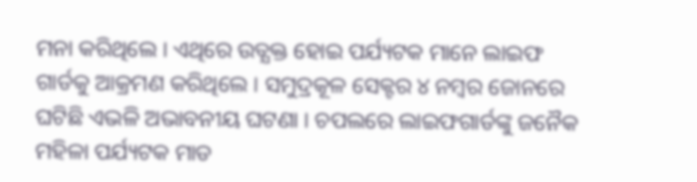ମନା କରିଥିଲେ । ଏଥିରେ ଉତ୍ଯକ୍ତ ହୋଇ ପର୍ଯ୍ୟଟକ ମାନେ ଲାଇଫ ଗାର୍ଡକୁ ଆକ୍ରମଣ କରିଥିଲେ । ସମୁଦ୍ରକୂଳ ସେକ୍ଟର ୪ ନମ୍ବର ଜୋନରେ ଘଟିଛି ଏଭଳି ଅଭାବନୀୟ ଘଟଣା । ଚପଲରେ ଲାଇଫଗାର୍ଡଙ୍କୁ ଜନୈକ ମହିଳା ପର୍ଯ୍ୟଟକ ମାଡ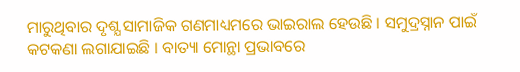ମାରୁଥିବାର ଦୃଶ୍ଯ ସାମାଜିକ ଗଣମାଧ୍ୟମରେ ଭାଇରାଲ ହେଉଛି । ସମୁଦ୍ରସ୍ନାନ ପାଇଁ କଟକଣା ଲଗାଯାଇଛି । ବାତ୍ୟା ମୋନ୍ଥା ପ୍ରଭାବରେ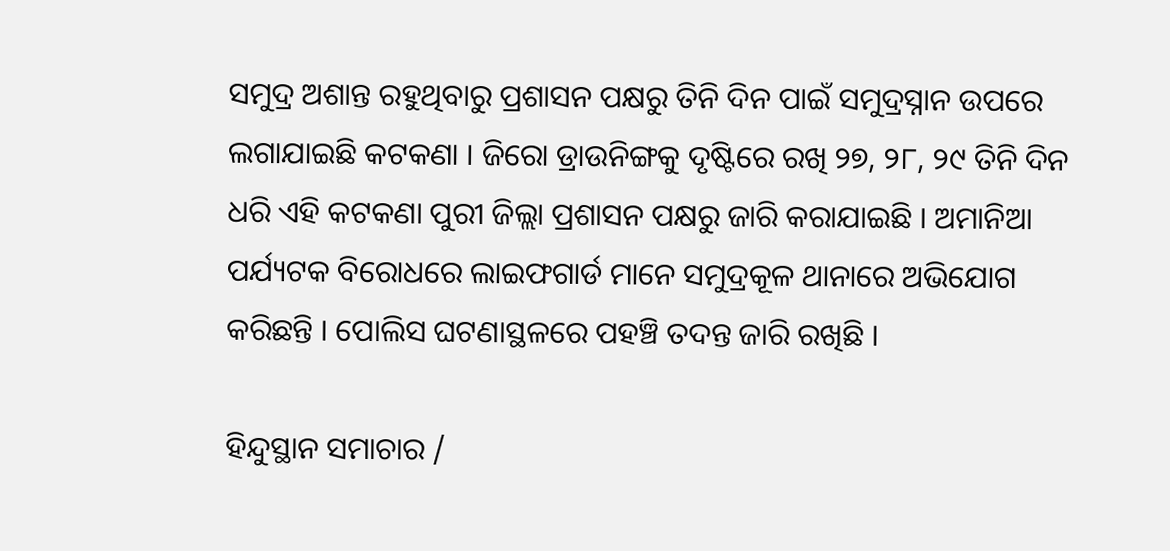ସମୁଦ୍ର ଅଶାନ୍ତ ରହୁଥିବାରୁ ପ୍ରଶାସନ ପକ୍ଷରୁ ତିନି ଦିନ ପାଇଁ ସମୁଦ୍ରସ୍ନାନ ଉପରେ ଲଗାଯାଇଛି କଟକଣା । ଜିରୋ ଡ୍ରାଉନିଙ୍ଗକୁ ଦୃଷ୍ଟିରେ ରଖି ୨୭, ୨୮, ୨୯ ତିନି ଦିନ ଧରି ଏହି କଟକଣା ପୁରୀ ଜିଲ୍ଲା ପ୍ରଶାସନ ପକ୍ଷରୁ ଜାରି କରାଯାଇଛି । ଅମାନିଆ ପର୍ଯ୍ୟଟକ ବିରୋଧରେ ଲାଇଫଗାର୍ଡ ମାନେ ସମୁଦ୍ରକୂଳ ଥାନାରେ ଅଭିଯୋଗ କରିଛନ୍ତି । ପୋଲିସ ଘଟଣାସ୍ଥଳରେ ପହଞ୍ଚି ତଦନ୍ତ ଜାରି ରଖିଛି ।

ହିନ୍ଦୁସ୍ଥାନ ସମାଚାର /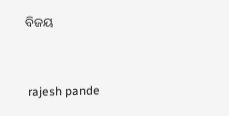ବିଜୟ


 rajesh pande